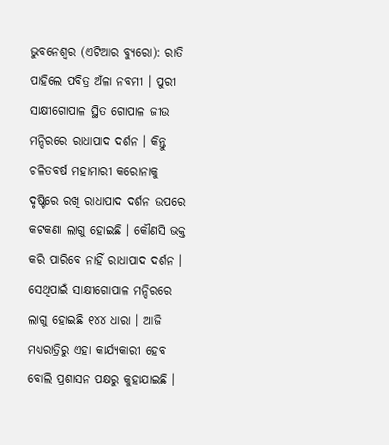ଭୁବନେଶ୍ୱର (ଏଟିଆର ବ୍ୟୁରୋ): ରାତି ପାହିଲେ ପବିତ୍ର ଅଁଳା ନବମୀ । ପୁରୀ ସାକ୍ଷୀଗୋପାଳ ସ୍ଥିତ ଗୋପାଳ ଜୀଉ ମନ୍ଦିରରେ ରାଧାପାଦ ଦର୍ଶନ । କିନ୍ତୁ ଚଳିତବର୍ଷ ମହାମାରୀ କରୋନାକୁ ଦୃଷ୍ଟିରେ ରଖି ରାଧାପାଦ ଦର୍ଶନ ଉପରେ କଟକଣା ଲାଗୁ ହୋଇଛି । କୌଣସି ଭକ୍ତ କରି ପାରିବେ ନାହିଁ ରାଧାପାଦ ଦର୍ଶନ । ସେଥିପାଇଁ ସାକ୍ଷୀଗୋପାଳ ମନ୍ଦିରରେ ଲାଗୁ ହୋଇଛି ୧୪୪ ଧାରା । ଆଜି ମଧ୍ୟରାତ୍ରିରୁ ଏହା କାର୍ଯ୍ୟକାରୀ ହେବ ବୋଲି ପ୍ରଶାସନ ପକ୍ଷରୁ କୁହାଯାଇଛି ।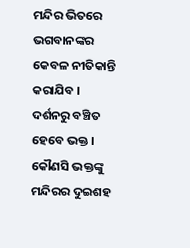ମନ୍ଦିର ଭିତରେ ଭଗବାନଙ୍କର କେବଳ ନୀତିକାନ୍ତି କରାଯିବ । ଦର୍ଶନରୁ ବଞ୍ଚିତ ହେବେ ଭକ୍ତ । କୌଣସି ଭକ୍ତଙ୍କୁ ମନ୍ଦିରର ଦୁଇଶହ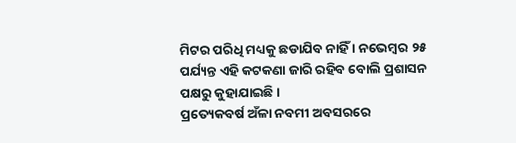ମିଟର ପରିଧି ମଧ୍ୟକୁ ଛଡାଯିବ ନାହିଁ । ନଭେମ୍ବର ୨୫ ପର୍ଯ୍ୟନ୍ତ ଏହି କଟକଣା ଜାରି ରହିବ ବୋଲି ପ୍ରଶାସନ ପକ୍ଷରୁ କୁହାଯାଇଛି ।
ପ୍ରତ୍ୟେକବର୍ଷ ଅଁଳା ନବମୀ ଅବସରରେ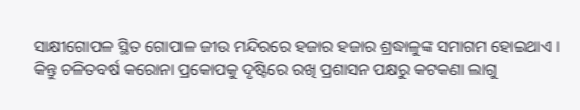ସାକ୍ଷୀଗୋପଳ ସ୍ଥିତ ଗୋପାଳ ଜୀଉ ମନ୍ଦିରରେ ହଜାର ହଜାର ଶ୍ରଦ୍ଧାଳୁଙ୍କ ସମାଗମ ହୋଇଥାଏ । କିନ୍ତୁ ଚଳିତବର୍ଷ କରୋନା ପ୍ରକୋପକୁ ଦୃଷ୍ଟିରେ ରଖି ପ୍ରଶାସନ ପକ୍ଷରୁ କଟକଣା ଲାଗୁ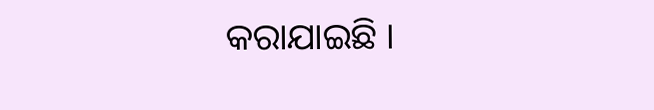କରାଯାଇଛି ।